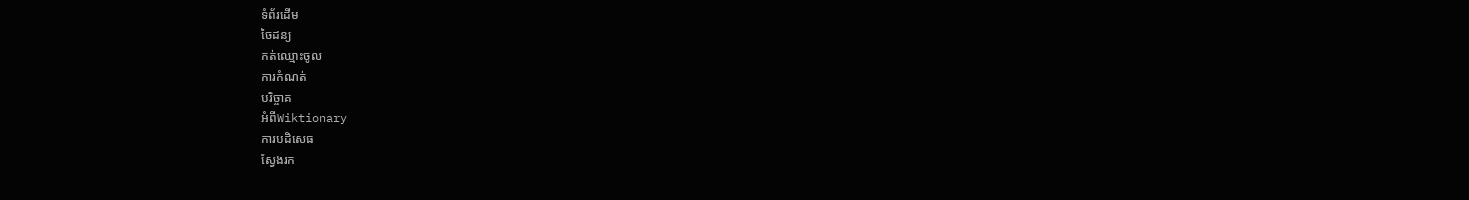ទំព័រដើម
ចៃដន្យ
កត់ឈ្មោះចូល
ការកំណត់
បរិច្ចាគ
អំពីWiktionary
ការបដិសេធ
ស្វែងរក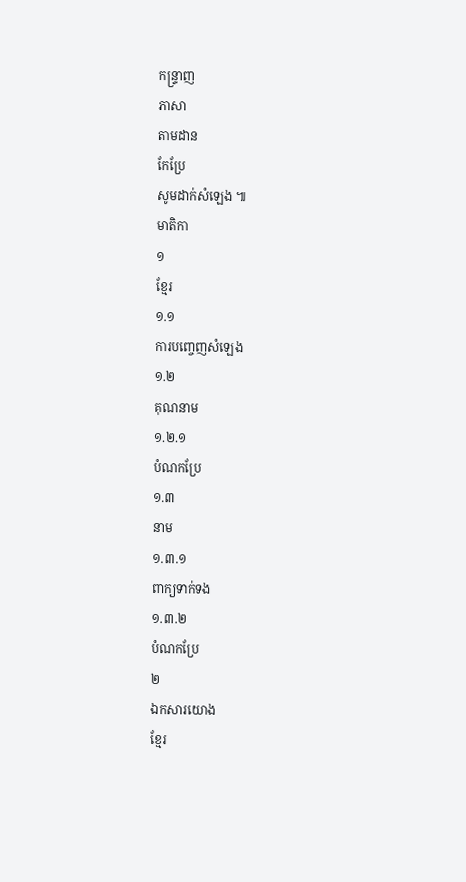កន្ទ្រាញ
ភាសា
តាមដាន
កែប្រែ
សូមដាក់សំឡេង ៕
មាតិកា
១
ខ្មែរ
១.១
ការបញ្ចេញសំឡេង
១.២
គុណនាម
១.២.១
បំណកប្រែ
១.៣
នាម
១.៣.១
ពាក្យទាក់ទង
១.៣.២
បំណកប្រែ
២
ឯកសារយោង
ខ្មែរ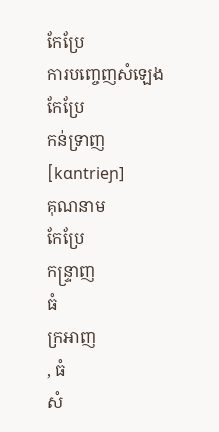កែប្រែ
ការបញ្ចេញសំឡេង
កែប្រែ
កន់ទ្រាញ[kɑntrieɲ]
គុណនាម
កែប្រែ
កន្ទ្រាញ
ធំ
ក្រអាញ
, ធំ
សំ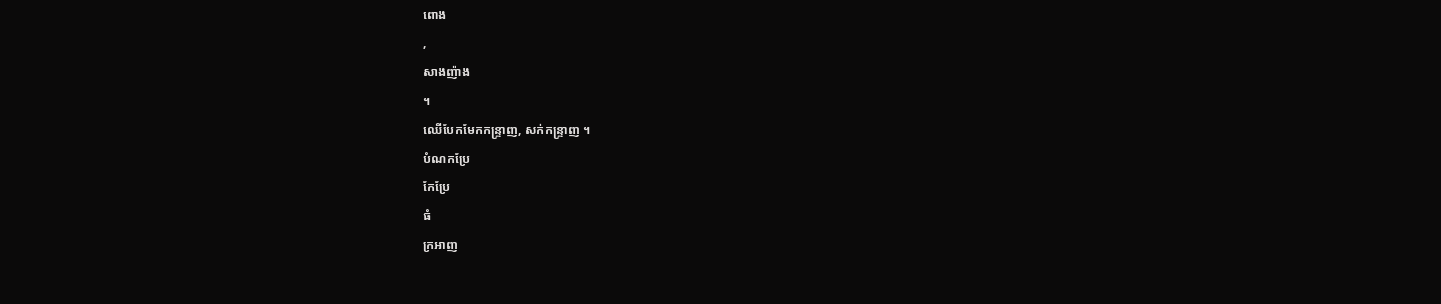ពោង
,
សាងញ៉ាង
។
ឈើបែកមែកកន្ទ្រាញ, សក់កន្ទ្រាញ ។
បំណកប្រែ
កែប្រែ
ធំ
ក្រអាញ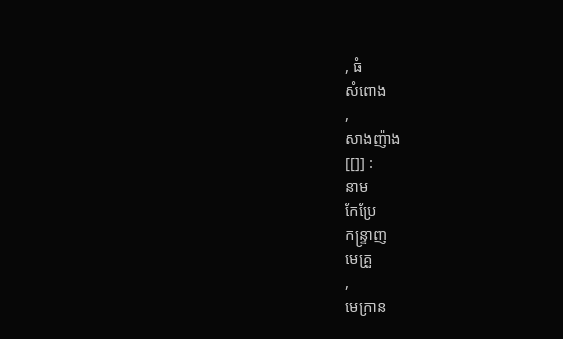, ធំ
សំពោង
,
សាងញ៉ាង
[[]] :
នាម
កែប្រែ
កន្ទ្រាញ
មេគ្រួ
,
មេក្រាន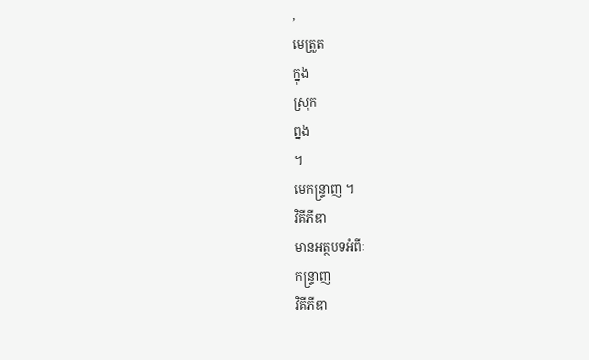,
មេត្រួត
ក្នុង
ស្រុក
ព្នង
។
មេកន្ទ្រាញ ។
វិគីភីឌា
មានអត្ថបទអំពីៈ
កន្ទ្រាញ
វិគីភីឌា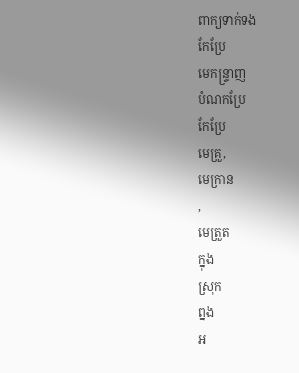ពាក្យទាក់ទង
កែប្រែ
មេកន្ទ្រាញ
បំណកប្រែ
កែប្រែ
មេគ្រួ,
មេក្រាន
,
មេត្រួត
ក្នុង
ស្រុក
ព្នង
អ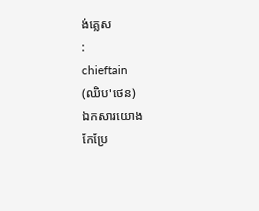ង់គ្លេស
:
chieftain
(ឈិប'ថេន)
ឯកសារយោង
កែប្រែ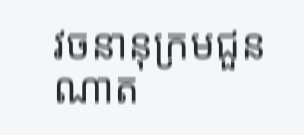វចនានុក្រមជួនណាត